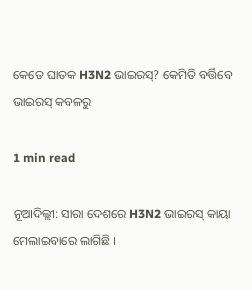କେତେ ଘାତକ H3N2 ଭାଇରସ୍? କେମିତି ବର୍ତ୍ତିବେ ଭାଇରସ୍ କବଳରୁ

1 min read

ନୂଆଦିଲ୍ଲୀ: ସାରା ଦେଶରେ H3N2 ଭାଇରସ୍ କାୟା ମେଲାଇବାରେ ଲାଗିଛି ।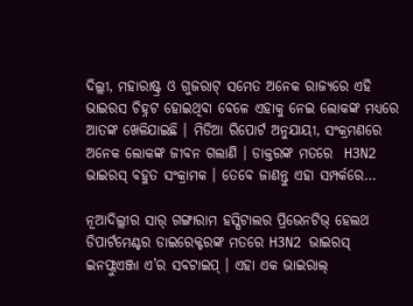ଦିଲ୍ଲୀ, ମହାରାଷ୍ଟ୍ର ଓ ଗୁଜରାଟ୍ ସମେତ ଅନେକ ରାଜ୍ୟରେ ଏହି ଭାଇରସ ଚିହ୍ନଟ ହୋଇଥିବା ବେଳେ ଏହାକୁ ନେଇ ଲୋକଙ୍କ ମଧ୍ୟରେ ଆତଙ୍କ ଖେଳିଯାଇଛି । ମିଡିଆ ରିପୋର୍ଟ ଅନୁଯାୟୀ, ସଂକ୍ରମଣରେ ଅନେକ ଲୋକଙ୍କ ଜୀବନ ଗଲାଣି । ଡାକ୍ତରଙ୍କ ମତରେ  H3N2 ଭାଇରସ୍ ବହୁତ ସଂକ୍ରାମକ । ତେବେ ଜାଣନ୍ତୁ ଏହା ସମ୍ପର୍କରେ…

ନୂଆଦିଲ୍ଲୀର ସାର୍ ଗଙ୍ଗାରାମ ହସ୍ପିଟାଲର ପ୍ରିଭେନଟିଭ୍ ହେଲଥ ଡିପାର୍ଟମେଣ୍ଟର ଡାଇରେକ୍ଟରଙ୍କ ମତରେ H3N2 ଭାଇରସ୍ ଇନଫ୍ଲୁଏଞ୍ଜା ଏ’ର ସବଟାଇପ୍ । ଏହା ଏକ ଭାଇରାଲ୍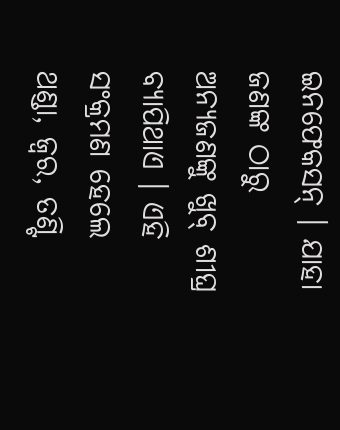ଇନଫେକସନ୍ । ଯାହା ଜଣଙ୍କ ଠାରୁ ଅନ୍ୟଜଣଙ୍କୁ ଖୁବ୍ ଶୀଘ୍ର ବ୍ୟାପିଥାଏ । ଏହି ସଂକ୍ରମଣ ହେଲେ ଥଣ୍ଡା, ଜ୍ୱର, ତଣ୍ଟି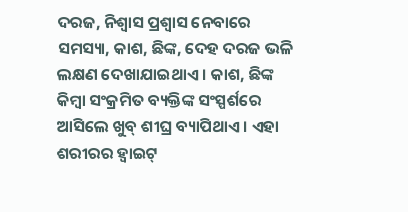ଦରଜ, ନିଶ୍ୱାସ ପ୍ରଶ୍ୱାସ ନେବାରେ ସମସ୍ୟା, କାଶ, ଛିଙ୍କ, ଦେହ ଦରଜ ଭଳି ଲକ୍ଷଣ ଦେଖାଯାଇଥାଏ । କାଶ, ଛିଙ୍କ କିମ୍ବା ସଂକ୍ରମିତ ବ୍ୟକ୍ତିଙ୍କ ସଂସ୍ପର୍ଶରେ ଆସିଲେ ଖୁବ୍ ଶୀଘ୍ର ବ୍ୟାପିଥାଏ । ଏହା ଶରୀରର ହ୍ୱାଇଟ୍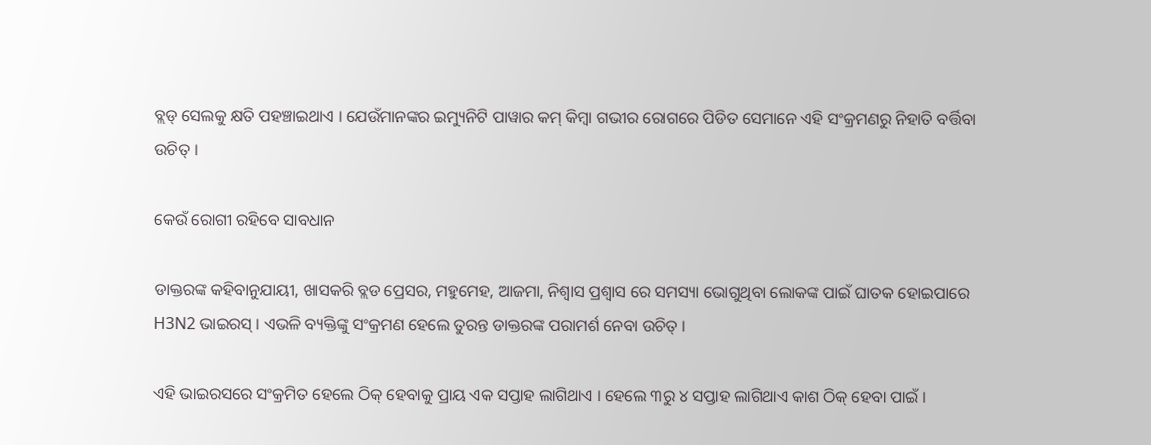ବ୍ଲଡ୍ ସେଲକୁ କ୍ଷତି ପହଞ୍ଚାଇଥାଏ । ଯେଉଁମାନଙ୍କର ଇମ୍ୟୁନିଟି ପାୱାର କମ୍ କିମ୍ବା ଗଭୀର ରୋଗରେ ପିଡିତ ସେମାନେ ଏହି ସଂକ୍ରମଣରୁ ନିହାତି ବର୍ତ୍ତିବା ଉଚିତ୍ ।

କେଉଁ ରୋଗୀ ରହିବେ ସାବଧାନ

ଡାକ୍ତରଙ୍କ କହିବାନୁଯାୟୀ, ଖାସକରି ବ୍ଲଡ ପ୍ରେସର, ମହୁମେହ, ଆଜମା, ନିଶ୍ୱାସ ପ୍ରଶ୍ୱାସ ରେ ସମସ୍ୟା ଭୋଗୁଥିବା ଲୋକଙ୍କ ପାଇଁ ଘାତକ ହୋଇପାରେ H3N2 ଭାଇରସ୍ । ଏଭଳି ବ୍ୟକ୍ତିଙ୍କୁ ସଂକ୍ରମଣ ହେଲେ ତୁରନ୍ତ ଡାକ୍ତରଙ୍କ ପରାମର୍ଶ ନେବା ଉଚିତ୍ ।

ଏହି ଭାଇରସରେ ସଂକ୍ରମିତ ହେଲେ ଠିକ୍ ହେବାକୁ ପ୍ରାୟ ଏକ ସପ୍ତାହ ଲାଗିଥାଏ । ହେଲେ ୩ରୁ ୪ ସପ୍ତାହ ଲାଗିଥାଏ କାଶ ଠିକ୍ ହେବା ପାଇଁ ।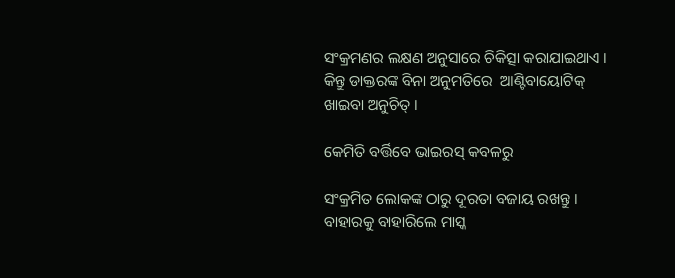ସଂକ୍ରମଣର ଲକ୍ଷଣ ଅନୁସାରେ ଚିକିତ୍ସା କରାଯାଇଥାଏ । କିନ୍ତୁ ଡାକ୍ତରଙ୍କ ବିନା ଅନୁମତିରେ  ଆଣ୍ଟିବାୟୋଟିକ୍ ଖାଇବା ଅନୁଚିତ୍ ।

କେମିତି ବର୍ତ୍ତିବେ ଭାଇରସ୍ କବଳରୁ

ସଂକ୍ରମିତ ଲୋକଙ୍କ ଠାରୁ ଦୂରତା ବଜାୟ ରଖନ୍ତୁ । ବାହାରକୁ ବାହାରିଲେ ମାସ୍କ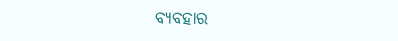ବ୍ୟବହାର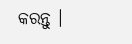କରନ୍ତୁ ।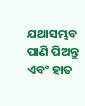ଯଥାସମ୍ଭବ ପାଣି ପିଅନ୍ତୁ ଏବଂ ହାତ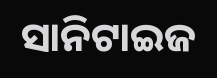ସାନିଟାଇଜ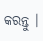କରନ୍ତୁ ।